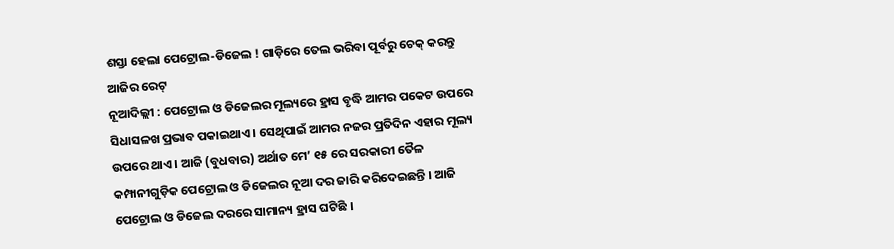ଶସ୍ତା ହେଲା ପେଟ୍ରୋଲ-ଡିଜେଲ ! ଗାଡ଼ିରେ ତେଲ ଭରିବା ପୂର୍ବରୁ ଚେକ୍ କରନ୍ତୁ ଆଜିର ରେଟ୍
ନୂଆଦିଲ୍ଲୀ : ପେଟ୍ରୋଲ ଓ ଡିଜେଲର ମୂଲ୍ୟରେ ହ୍ରାସ ବୃଦ୍ଧି ଆମର ପକେଟ ଉପରେ ସିଧାସଳଖ ପ୍ରଭାବ ପକାଇଥାଏ । ସେଥିପାଇଁ ଆମର ନଜର ପ୍ରତିଦିନ ଏହାର ମୂଲ୍ୟ ଉପରେ ଥାଏ । ଆଜି (ବୁଧବାର) ଅର୍ଥାତ ମେ’ ୧୫ ରେ ସରକାରୀ ତୈଳ କମ୍ପାନୀଗୁଡ଼ିକ ପେଟ୍ରୋଲ ଓ ଡିଜେଲର ନୂଆ ଦର ଜାରି କରିଦେଇଛନ୍ତି । ଆଜି ପେଟ୍ରୋଲ ଓ ଡିଜେଲ ଦରରେ ସାମାନ୍ୟ ହ୍ରାସ ଘଟିଛି ।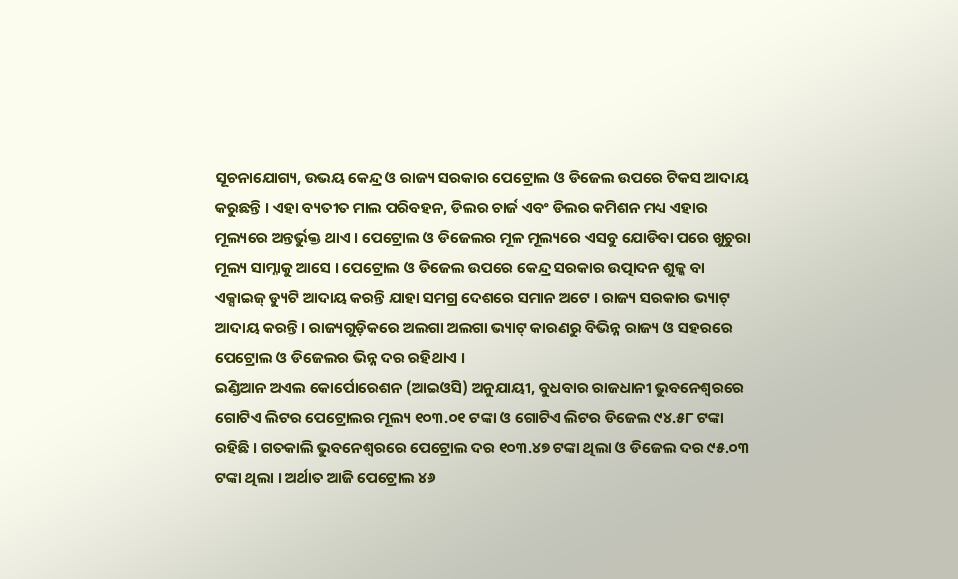ସୂଚନାଯୋଗ୍ୟ, ଉଭୟ କେନ୍ଦ୍ର ଓ ରାଜ୍ୟ ସରକାର ପେଟ୍ରୋଲ ଓ ଡିଜେଲ ଉପରେ ଟିକସ ଆଦାୟ କରୁଛନ୍ତି । ଏହା ବ୍ୟତୀତ ମାଲ ପରିବହନ, ଡିଲର ଚାର୍ଜ ଏବଂ ଡିଲର କମିଶନ ମଧ୍ୟ ଏହାର ମୂଲ୍ୟରେ ଅନ୍ତର୍ଭୁକ୍ତ ଥାଏ । ପେଟ୍ରୋଲ ଓ ଡିଜେଲର ମୂଳ ମୂଲ୍ୟରେ ଏସବୁ ଯୋଡିବା ପରେ ଖୁଚୁରା ମୂଲ୍ୟ ସାମ୍ନାକୁ ଆସେ । ପେଟ୍ରୋଲ ଓ ଡିଜେଲ ଉପରେ କେନ୍ଦ୍ର ସରକାର ଉତ୍ପାଦନ ଶୁଳ୍କ ବା ଏକ୍ସାଇଜ୍ ଡ୍ୟୁଟି ଆଦାୟ କରନ୍ତି ଯାହା ସମଗ୍ର ଦେଶରେ ସମାନ ଅଟେ । ରାଜ୍ୟ ସରକାର ଭ୍ୟାଟ୍ ଆଦାୟ କରନ୍ତି । ରାଜ୍ୟଗୁଡ଼ିକରେ ଅଲଗା ଅଲଗା ଭ୍ୟାଟ୍ କାରଣରୁ ବିଭିନ୍ନ ରାଜ୍ୟ ଓ ସହରରେ ପେଟ୍ରୋଲ ଓ ଡିଜେଲର ଭିନ୍ନ ଦର ରହିଥାଏ ।
ଇଣ୍ଡିଆନ ଅଏଲ କୋର୍ପୋରେଶନ (ଆଇଓସି) ଅନୁଯାୟୀ, ବୁଧବାର ରାଜଧାନୀ ଭୁବନେଶ୍ୱରରେ ଗୋଟିଏ ଲିଟର ପେଟ୍ରୋଲର ମୂଲ୍ୟ ୧୦୩.୦୧ ଟଙ୍କା ଓ ଗୋଟିଏ ଲିଟର ଡିଜେଲ ୯୪.୫୮ ଟଙ୍କା ରହିଛି । ଗତକାଲି ଭୁବନେଶ୍ୱରରେ ପେଟ୍ରୋଲ ଦର ୧୦୩.୪୭ ଟଙ୍କା ଥିଲା ଓ ଡିଜେଲ ଦର ୯୫.୦୩ ଟଙ୍କା ଥିଲା । ଅର୍ଥାତ ଆଜି ପେଟ୍ରୋଲ ୪୬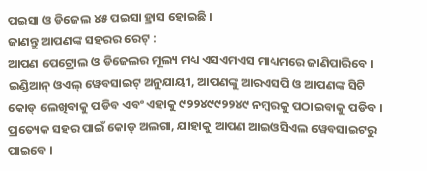ପଇସା ଓ ଡିଜେଲ ୪୫ ପଇସା ହ୍ରାସ ହୋଇଛି ।
ଜାଣନ୍ତୁ ଆପଣଙ୍କ ସହରର ରେଟ୍ :
ଆପଣ ପେଟ୍ରୋଲ ଓ ଡିଜେଲର ମୂଲ୍ୟ ମଧ୍ୟ ଏସଏମଏସ ମାଧ୍ୟମରେ ଜାଣିପାରିବେ । ଇଣ୍ଡିଆନ୍ ଓଏଲ୍ ୱେବସାଇଟ୍ ଅନୁଯାୟୀ, ଆପଣଙ୍କୁ ଆରଏସପି ଓ ଆପଣଙ୍କ ସିଟି କୋଡ୍ ଲେଖିବାକୁ ପଡିବ ଏବଂ ଏହାକୁ ୯୨୨୪୯୯୨୨୪୯ ନମ୍ବରକୁ ପଠାଇବାକୁ ପଡିବ । ପ୍ରତ୍ୟେକ ସହର ପାଇଁ କୋଡ୍ ଅଲଗା, ଯାହାକୁ ଆପଣ ଆଇଓସିଏଲ ୱେବସାଇଟରୁ ପାଇବେ ।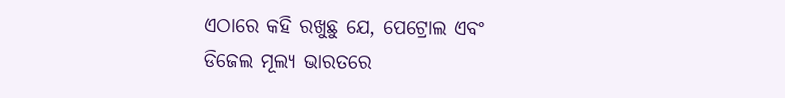ଏଠାରେ କହି ରଖୁଛୁ ଯେ, ପେଟ୍ରୋଲ ଏବଂ ଡିଜେଲ ମୂଲ୍ୟ ଭାରତରେ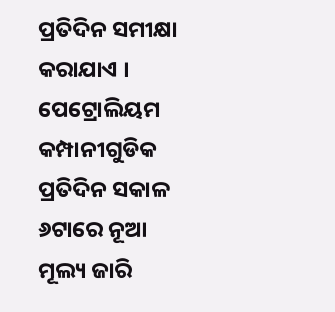ପ୍ରତିଦିନ ସମୀକ୍ଷା କରାଯାଏ । ପେଟ୍ରୋଲିୟମ କମ୍ପାନୀଗୁଡିକ ପ୍ରତିଦିନ ସକାଳ ୬ଟାରେ ନୂଆ ମୂଲ୍ୟ ଜାରି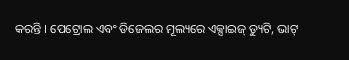କରନ୍ତି । ପେଟ୍ରୋଲ ଏବଂ ଡିଜେଲର ମୂଲ୍ୟରେ ଏକ୍ସାଇଜ୍ ଡ୍ୟୁଟି, ଭାଟ୍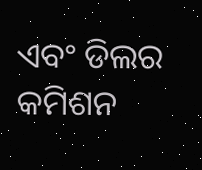ଏବଂ ଡିଲର କମିଶନ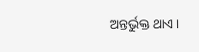ଅନ୍ତର୍ଭୁକ୍ତ ଥାଏ ।